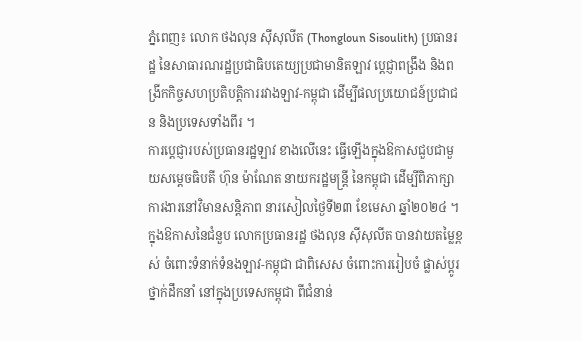ភ្នំពេញ៖ លោក ថងលុន ស៊ីសុលីត (Thongloun Sisoulith) ប្រធានរដ្ឋ នៃសាធារណរដ្ឋប្រជាធិបតេយ្យប្រជាមានិតឡាវ ប្តេជ្ញាពង្រឹង និងពង្រីកកិច្ចសហប្រតិបត្តិការរវាងឡាវ-កម្ពុជា ដើម្បីផលប្រយោជន៍ប្រជាជន និងប្រទេសទាំងពីរ ។
ការប្តេជ្ញារបស់ប្រធានរដ្ឋឡាវ ខាងលើនេះ ធ្វើឡើងក្នុងឱកាសជួបជាមួយសម្តេចធិបតី ហ៊ុន ម៉ាណែត នាយករដ្ឋមន្ត្រី នៃកម្ពុជា ដើម្បីពិភាក្សាការងារនៅវិមានសន្តិភាព នារសៀលថ្ងៃទី២៣ ខែមេសា ឆ្នាំ២០២៤ ។
ក្នុងឱកាសនៃជំនួប លោកប្រធានរដ្ឋ ថងលុន ស៊ីសុលីត បានវាយតម្លៃខ្ពស់ ចំពោះទំនាក់ទំនងឡាវ-កម្ពុជា ជាពិសេស ចំពោះការរៀបចំ ផ្លាស់ប្ដូរថ្នាក់ដឹកនាំ នៅក្នុងប្រទេសកម្ពុជា ពីជំនាន់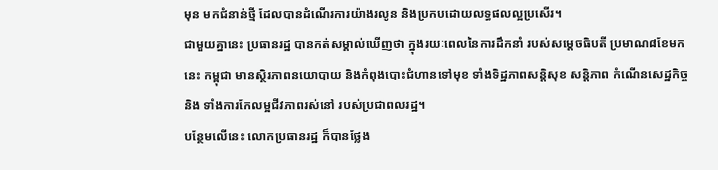មុន មកជំនាន់ថ្មី ដែលបានដំណើរការយ៉ាងរលូន និងប្រកបដោយលទ្ធផលល្អប្រសើរ។
ជាមួយគ្នានេះ ប្រធានរដ្ឋ បានកត់សម្គាល់ឃើញថា ក្នុងរយៈពេលនៃការដឹកនាំ របស់សម្ដេចធិបតី ប្រមាណ៨ខែមកនេះ កម្ពុជា មានស្ថិរភាពនយោបាយ និងកំពុងបោះជំហានទៅមុខ ទាំងទិដ្ឋភាពសន្តិសុខ សន្តិភាព កំណើនសេដ្ឋកិច្ច និង ទាំងការកែលម្អជីវភាពរស់នៅ របស់ប្រជាពលរដ្ឋ។
បន្ថែមលើនេះ លោកប្រធានរដ្ឋ ក៏បានថ្លែង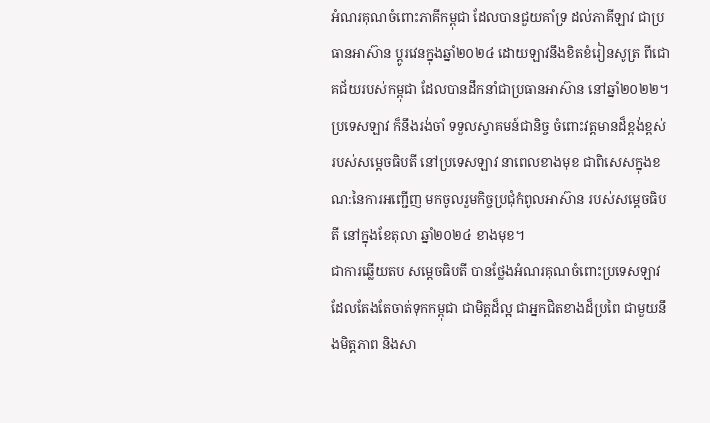អំណរគុណចំពោះភាគីកម្ពុជា ដែលបានជួយគាំទ្រ ដល់ភាគីឡាវ ជាប្រធានអាស៊ាន ប្តូរវេនក្នុងឆ្នាំ២០២៤ ដោយឡាវនឹងខិតខំរៀនសូត្រ ពីជោគជ័យរបស់កម្ពុជា ដែលបានដឹកនាំជាប្រធានអាស៊ាន នៅឆ្នាំ២០២២។
ប្រទេសឡាវ ក៏នឹងរង់ចាំ ទទួលស្វាគមន៍ជានិច្ច ចំពោះវត្តមានដ៏ខ្ពង់ខ្ពស់ របស់សម្ដេចធិបតី នៅប្រទេសឡាវ នាពេលខាងមុខ ជាពិសេសក្នុងខណ:នៃការអញ្ជើញ មកចូលរួមកិច្ចប្រជុំកំពូលអាស៊ាន របស់សម្តេចធិបតី នៅក្នុងខែតុលា ឆ្នាំ២០២៤ ខាងមុខ។
ជាការឆ្លើយតប សម្ដេចធិបតី បានថ្លែងអំណរគុណចំពោះប្រទេសឡាវ ដែលតែងតែចាត់ទុកកម្ពុជា ជាមិត្តដ៏ល្អ ជាអ្នកជិតខាងដ៏ប្រពៃ ជាមួយនឹងមិត្តភាព និងសា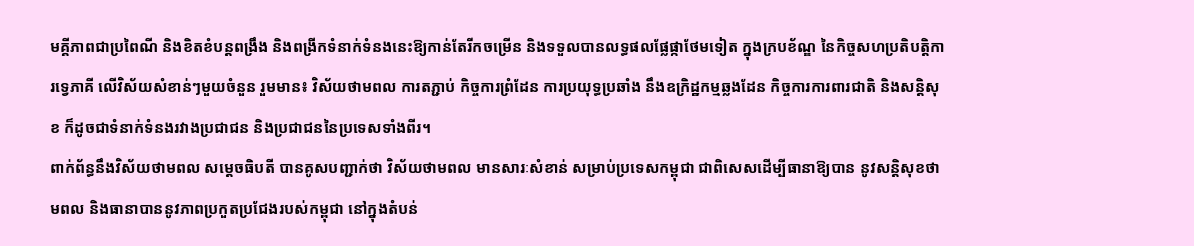មគ្គីភាពជាប្រពៃណី និងខិតខំបន្តពង្រឹង និងពង្រីកទំនាក់ទំនងនេះឱ្យកាន់តែរីកចម្រើន និងទទួលបានលទ្ធផលផ្លែផ្កាថែមទៀត ក្នុងក្របខ័ណ្ឌ នៃកិច្ចសហប្រតិបត្តិការទ្វេភាគី លើវិស័យសំខាន់ៗមួយចំនួន រួមមាន៖ វិស័យថាមពល ការតភ្ជាប់ កិច្ចការព្រំដែន ការប្រយុទ្ធប្រឆាំង នឹងឧក្រិដ្ឋកម្មឆ្លងដែន កិច្ចការការពារជាតិ និងសន្តិសុខ ក៏ដូចជាទំនាក់ទំនងរវាងប្រជាជន និងប្រជាជននៃប្រទេសទាំងពីរ។
ពាក់ព័ន្ធនឹងវិស័យថាមពល សម្តេចធិបតី បានគូសបញ្ជាក់ថា វិស័យថាមពល មានសារៈសំខាន់ សម្រាប់ប្រទេសកម្ពុជា ជាពិសេសដើម្បីធានាឱ្យបាន នូវសន្តិសុខថាមពល និងធានាបាននូវភាពប្រកួតប្រជែងរបស់កម្ពុជា នៅក្នុងតំបន់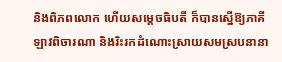និងពិភពលោក ហើយសម្តេចធិបតី ក៏បានស្នើឱ្យភាគីឡាវពិចារណា និងរិះរកដំណោះស្រាយសមស្របនានា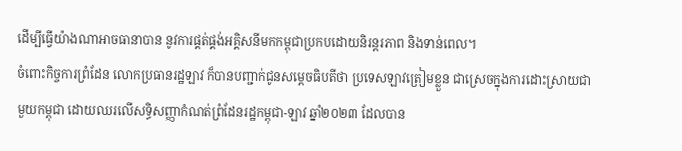ដើម្បីធ្វើយ៉ាងណាអាចធានាបាន នូវការផ្គត់ផ្គង់អគ្គិសនីមកកម្ពុជាប្រកបដោយនិរន្តរភាព និងទាន់ពេល។
ចំពោះកិច្ចការព្រំដែន លោកប្រធានរដ្ឋឡាវ ក៏បានបញ្ជាក់ជូនសម្តេចធិបតីថា ប្រទេសឡាវត្រៀមខ្លួន ជាស្រេចក្នុងការដោះស្រាយជាមួយកម្ពុជា ដោយឈរលើសទ្ធិសញ្ញាកំណត់ព្រំដែនរដ្ឋកម្ពុជា-ឡាវ ឆ្នាំ២០២៣ ដែលបាន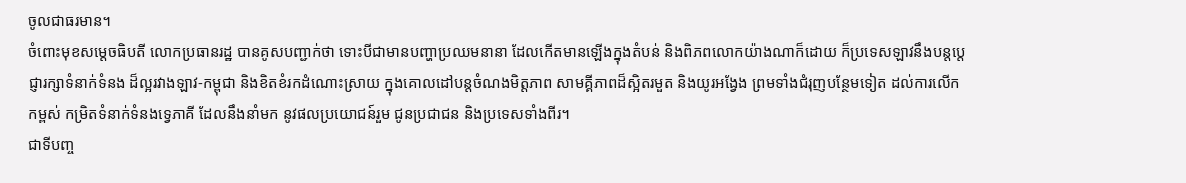ចូលជាធរមាន។
ចំពោះមុខសម្តេចធិបតី លោកប្រធានរដ្ឋ បានគូសបញ្ជាក់ថា ទោះបីជាមានបញ្ហាប្រឈមនានា ដែលកើតមានឡើងក្នុងតំបន់ និងពិភពលោកយ៉ាងណាក៏ដោយ ក៏ប្រទេសឡាវនឹងបន្តប្តេជ្ញារក្សាទំនាក់ទំនង ដ៏ល្អរវាងឡាវ-កម្ពុជា និងខិតខំរកដំណោះស្រាយ ក្នុងគោលដៅបន្តចំណងមិត្តភាព សាមគ្គីភាពដ៏ស្អិតរមួត និងយូរអង្វែង ព្រមទាំងជំរុញបន្ថែមទៀត ដល់ការលើកកម្ពស់ កម្រិតទំនាក់ទំនងទ្វេភាគី ដែលនឹងនាំមក នូវផលប្រយោជន៍រួម ជូនប្រជាជន និងប្រទេសទាំងពីរ។
ជាទីបញ្ច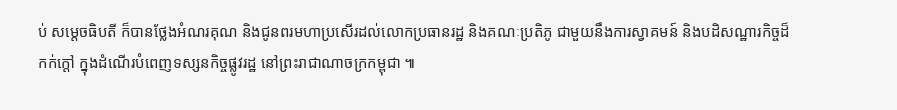ប់ សម្ដេចធិបតី ក៏បានថ្លែងអំណរគុណ និងជូនពរមហាប្រសើរដល់លោកប្រធានរដ្ឋ និងគណៈប្រតិភូ ជាមួយនឹងការស្វាគមន៍ និងបដិសណ្ឋារកិច្ចដ៏កក់ក្តៅ ក្នុងដំណើរបំពេញទស្សនកិច្ចផ្លូវរដ្ឋ នៅព្រះរាជាណាចក្រកម្ពុជា ៕